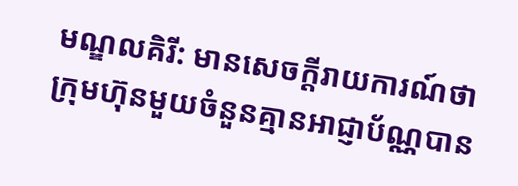មណ្ឌលគិរី: មានសេចក្តីរាយការណ៍ថា ក្រុមហ៊ុនមួយចំនួនគ្មានអាជ្ញាប័ណ្ណបាន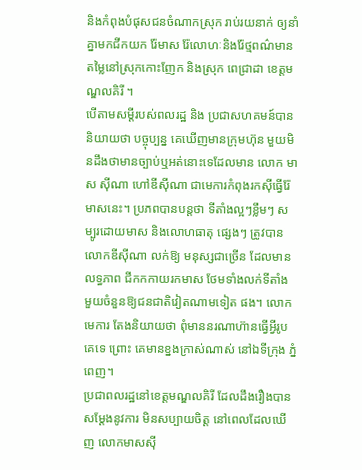និងកំពុងបំផុសជនចំណាកស្រុក រាប់រយនាក់ ឲ្យនាំគ្នាមកជីកយក រ៉ែមាស រ៉ែលោហៈនិងរ៉ែថ្មពណ៌មាន តម្លៃនៅស្រុកកោះញែក និងស្រុក ពេជ្រាដា ខេត្ដមណ្ឌលគិរី ។
បើតាមសម្ដីរបស់ពលរដ្ឋ និង ប្រជាសហគមន៍បាននិយាយថា បច្ចុប្បន្ន គេឃើញមានក្រុមហ៊ុន មួយមិនដឹងថាមានច្បាប់ឬអត់នោះទេដែលមាន លោក មាស ស៊ីណា ហៅឌីស៊ីណា ជាមេការកំពុងរកស៊ីធ្វើរ៉ែមាសនេះ។ ប្រភពបានបន្ដថា ទីតាំងល្អៗខ្លឹមៗ សម្បូរដោយមាស និងលោហធាតុ ផ្សេងៗ ត្រូវបានលោកឌីស៊ីណា លក់ឱ្យ មនុស្សជាច្រើន ដែលមានលទ្ធភាព ជីកកកាយរកមាស ថែមទាំងលក់ទីតាំង មួយចំនួនឱ្យជនជាតិវៀតណាមទៀត ផង។ លោកមេការ តែងនិយាយថា ពុំមាននរណាហ៊ានធ្វើអ្វីរូបគេទេ ព្រោះ គេមានខ្នងក្រាស់ណាស់ នៅឯទីក្រុង ភ្នំពេញ។
ប្រជាពលរដ្ឋនៅខេត្ដមណ្ឌលគិរី ដែលដឹងរឿងបានសម្ដែងនូវការ មិនសប្បាយចិត្ដ នៅពេលដែលឃើញ លោកមាសស៊ី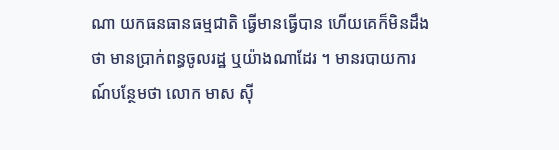ណា យកធនធានធម្មជាតិ ធ្វើមានធ្វើបាន ហើយគេក៏មិនដឹងថា មានប្រាក់ពន្ធចូលរដ្ឋ ឬយ៉ាងណាដែរ ។ មានរបាយការណ៍បន្ថែមថា លោក មាស ស៊ី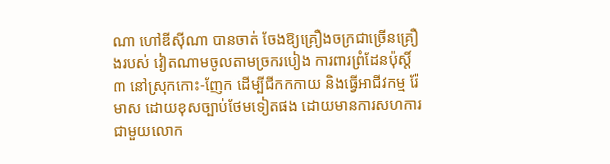ណា ហៅឌីស៊ីណា បានចាត់ ចែងឱ្យគ្រឿងចក្រជាច្រើនគ្រឿងរបស់ វៀតណាមចូលតាមច្រករបៀង ការពារព្រំដែនប៉ុស្ដិ៍៣ នៅស្រុកកោះ-ញែក ដើម្បីជីកកកាយ និងធ្វើអាជីវកម្ម រ៉ែមាស ដោយខុសច្បាប់ថែមទៀតផង ដោយមានការសហការជាមួយលោក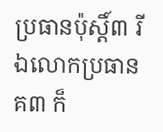ប្រធានប៉ុស្ដិ៍៣ រីឯលោកប្រធានគ៣ ក៏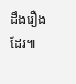ដឹងរឿងដែរ៕